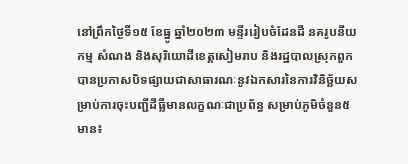នៅព្រឹកថ្ងៃទី១៥ ខែធ្នូ ឆ្នាំ២០២៣ មន្ទីររៀបចំដែនដី នគរូបនីយកម្ម សំណង និងសុរិយោដីខេត្តសៀមរាប និងរដ្ឋបាលស្រុកពួក បានប្រកាសបិទផ្សាយជាសាធារណៈនូវឯកសារនៃការវិនិច្ឆ័យសម្រាប់ការចុះបញ្ជីដីធ្លីមានលក្ខណៈជាប្រព័ន្ធ សម្រាប់ភូមិចំនួន៥ មាន៖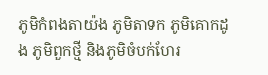ភូមិកំពងតាយ៉ង ភូមិតាទក ភូមិគោកដូង ភូមិពួកថ្មី និងភូមិចំបក់ហែរ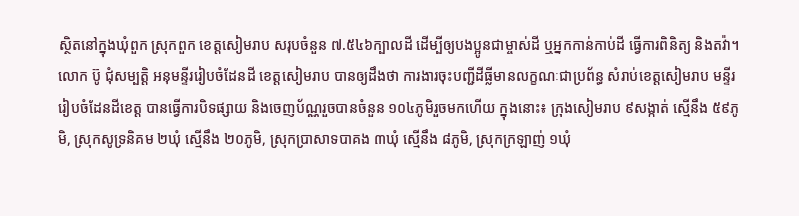ស្ថិតនៅក្នុងឃុំពួក ស្រុកពួក ខេត្តសៀមរាប សរុបចំនួន ៧.៥៤៦ក្បាលដី ដើម្បីឲ្យបងប្អូនជាម្ចាស់ដី ឬអ្នកកាន់កាប់ដី ធ្វើការពិនិត្យ និងតវ៉ា។
លោក ប៊ូ ជុំសម្បត្តិ អនុមន្ទីររៀបចំដែនដី ខេត្តសៀមរាប បានឲ្យដឹងថា ការងារចុះបញ្ជីដីធ្លីមានលក្ខណៈជាប្រព័ន្ធ សំរាប់ខេត្តសៀមរាប មន្ទីររៀបចំដែនដីខេត្ត បានធ្វើការបិទផ្សាយ និងចេញប័ណ្ណរួចបានចំនួន ១០៤ភូមិរួចមកហើយ ក្នុងនោះ៖ ក្រុងសៀមរាប ៩សង្កាត់ ស្មើនឹង ៥៩ភូមិ, ស្រុកសូទ្រនិគម ២ឃុំ ស្មើនឹង ២០ភូមិ, ស្រុកប្រាសាទបាគង ៣ឃុំ ស្មើនឹង ៨ភូមិ, ស្រុកក្រឡាញ់ ១ឃុំ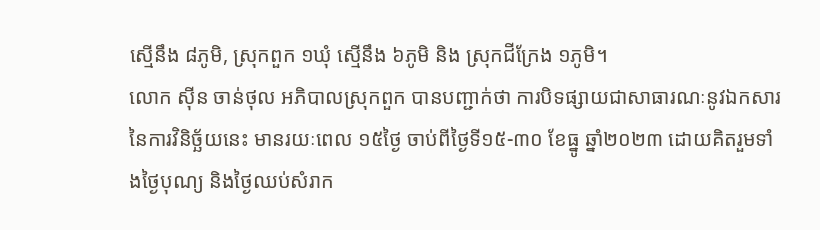ស្មើនឹង ៨ភូមិ, ស្រុកពួក ១ឃុំ ស្មើនឹង ៦ភូមិ និង ស្រុកជីក្រែង ១ភូមិ។
លោក ស៊ីន ចាន់ថុល អភិបាលស្រុកពួក បានបញ្ជាក់ថា ការបិទផ្សាយជាសាធារណៈនូវឯកសារនៃការវិនិច្ឆ័យនេះ មានរយៈពេល ១៥ថ្ងៃ ចាប់ពីថ្ងៃទី១៥-៣០ ខែធ្នូ ឆ្នាំ២០២៣ ដោយគិតរួមទាំងថ្ងៃបុណ្យ និងថ្ងៃឈប់សំរាក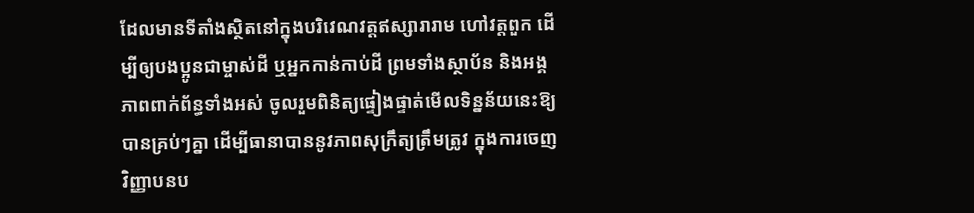ដែលមានទីតាំងស្ថិតនៅក្នុងបរិវេណវត្តឥស្សារារាម ហៅវត្តពួក ដើម្បីឲ្យបងប្អូនជាម្ចាស់ដី ឬអ្នកកាន់កាប់ដី ព្រមទាំងស្ថាប័ន និងអង្គភាពពាក់ព័ន្ធទាំងអស់ ចូលរួមពិនិត្យផ្ទៀងផ្ទាត់មើលទិន្នន័យនេះឱ្យបានគ្រប់ៗគ្នា ដើម្បីធានាបាននូវភាពសុក្រឹត្យត្រឹមត្រូវ ក្នុងការចេញវិញ្ញាបនប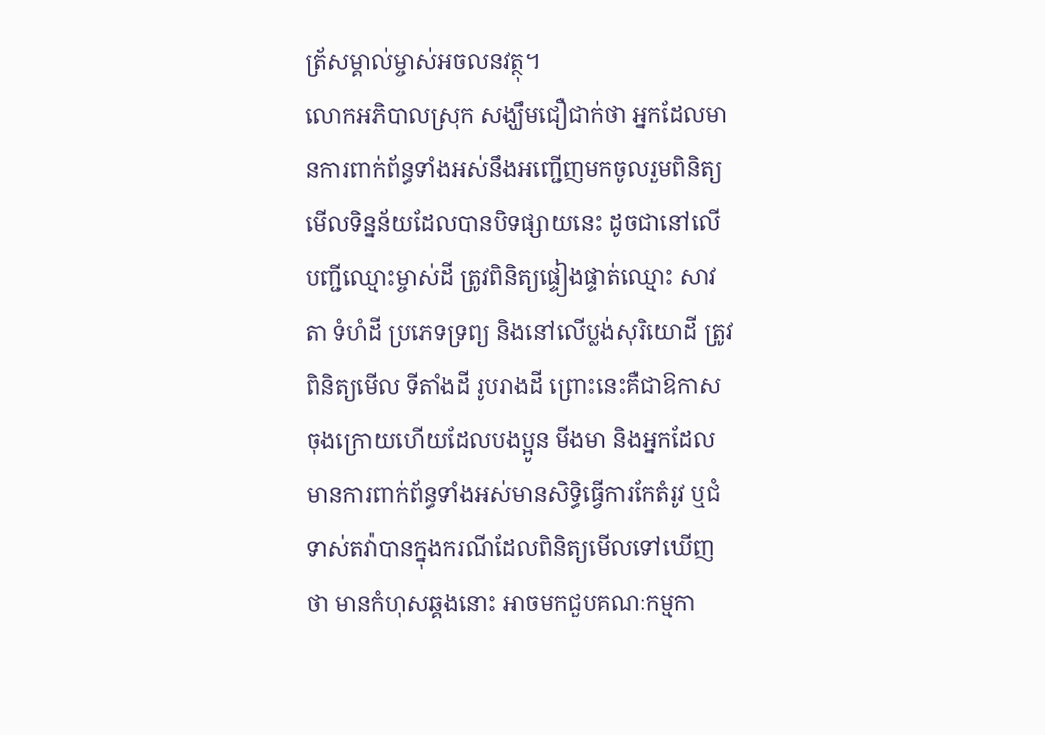ត្រ័សម្គាល់ម្ចាស់អចលនវត្ថុ។
លោកអភិបាលស្រុក សង្ឃឹមជឿជាក់ថា អ្នកដែលមានការពាក់ព័ន្ធទាំងអស់នឹងអញ្ជើញមកចូលរួមពិនិត្យមើលទិន្នន័យដែលបានបិទផ្សាយនេះ ដូចជានៅលើបញ្ជីឈ្មោះម្ចាស់ដី ត្រូវពិនិត្យផ្ទៀងផ្ទាត់ឈ្មោះ សាវតា ទំហំដី ប្រភេទទ្រព្យ និងនៅលើប្លង់សុរិយោដី ត្រូវពិនិត្យមើល ទីតាំងដី រូបរាងដី ព្រោះនេះគឺជាឱកាសចុងក្រោយហើយដែលបងប្អូន មីងមា និងអ្នកដែលមានការពាក់ព័ន្ធទាំងអស់មានសិទ្ធិធ្វើការកែតំរូវ ឬជំទាស់តវ៉ាបានក្នុងករណីដែលពិនិត្យមើលទៅឃើញថា មានកំហុសឆ្គងនោះ អាចមកជួបគណៈកម្មកា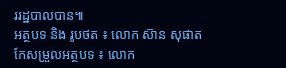ររដ្ឋបាលបាន៕
អត្ថបទ និង រូបថត ៖ លោក ស៊ាន សុផាត
កែសម្រួលអត្ថបទ ៖ លោក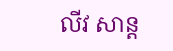លីវ សាន្ត